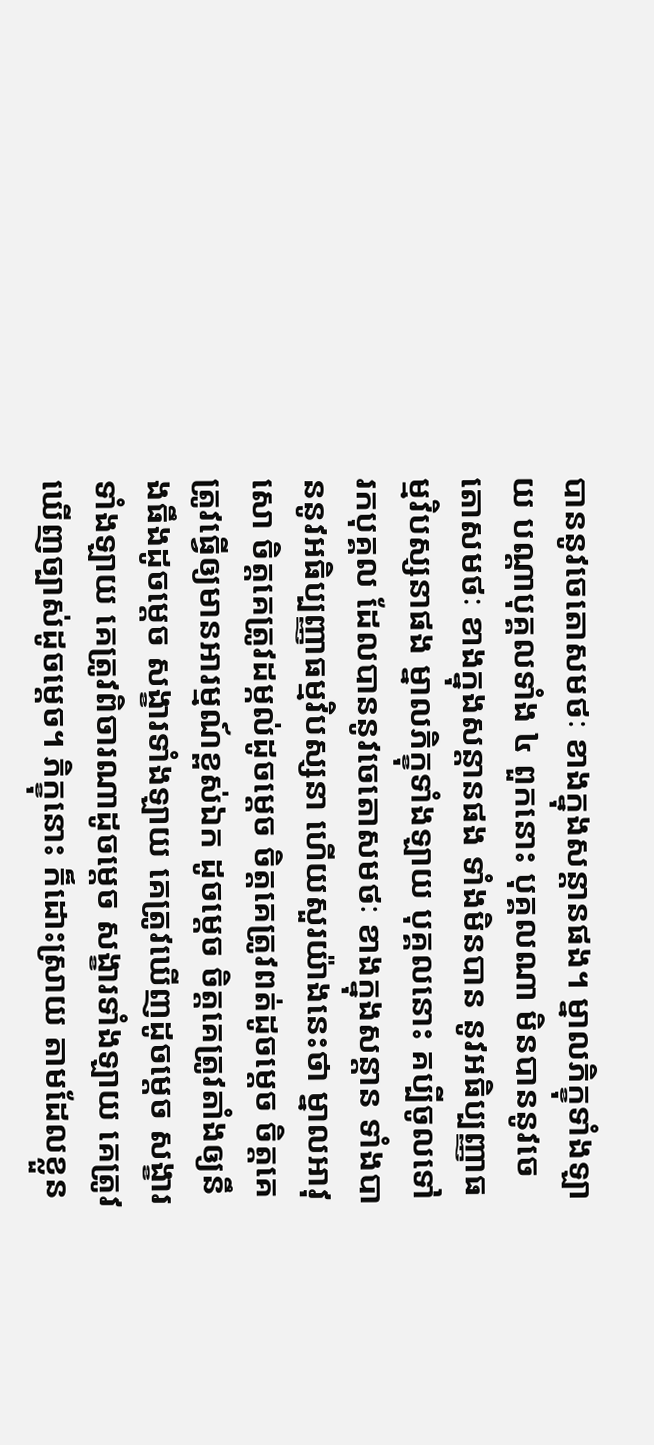បាននូវចេតោសមថៈ ខាងក្នុងសន្តានផង។ ម្នាលភិក្ខុទាំងឡាយ បណ្តាបុគ្គលទាំង ៤ ពួកនោះ បុគ្គលណា មិនបាននូវចេតោសមថៈ ខាងក្នុងសន្តានផង ទាំងមិនបាន នូវអធិប្បញ្ញាធម្មវិបស្សនាផង ម្នាលភិក្ខុទាំងឡាយ បុគ្គលនោះ គប្បីចូលទៅរកបុគ្គល ដែលបាននូវចេតោសមថៈ ខាងក្នុងសន្តាន ទាំងបាននូវអធិប្បញ្ញាធម្មវិបស្សនា ហើយសួរយ៉ាងនេះថា ម្នាលអាវុសោ ចិត្តគេត្រូវដម្កល់ដូចម្តេច ចិត្តគេត្រូវពត់ដូចម្តេច ចិត្តគេត្រូវធ្វើឲ្យមានអារម្មណ៍ខ្ពស់ឯក ដូចម្តេច ចិត្តគេត្រូវតាំងឲ្យនឹងធឹងដូចម្តេច សង្ខារទាំងឡាយ គេត្រូវឃើញដូចម្តេច សង្ខារទាំងឡាយ គេត្រូវពិចារណាដូចម្តេច សង្ខារទាំងឡាយ គេត្រូវឃើញច្បាស់ដូចម្តេច។ ភិក្ខុនោះ ក៏ដោះស្រាយ តាមដែលខ្លួន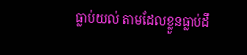ធ្លាប់យល់ តាមដែលខ្លួនធ្លាប់ដឹ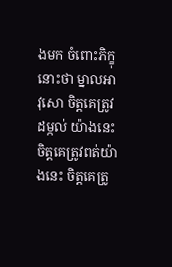ងមក ចំពោះភិក្ខុនោះថា ម្នាលអាវុសោ ចិត្តគេត្រូវដម្កល់ យ៉ាងនេះ ចិត្តគេត្រូវពត់យ៉ាងនេះ ចិត្តគេត្រូ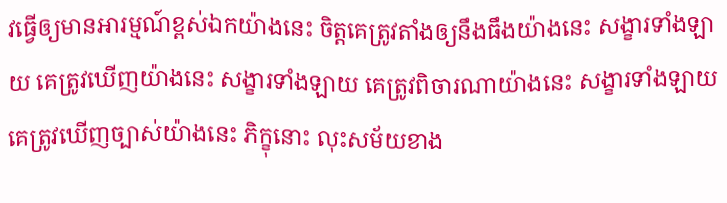វធ្វើឲ្យមានអារម្មណ៍ខ្ពស់ឯកយ៉ាងនេះ ចិត្តគេត្រូវតាំងឲ្យនឹងធឹងយ៉ាងនេះ សង្ខារទាំងឡាយ គេត្រូវឃើញយ៉ាងនេះ សង្ខារទាំងឡាយ គេត្រូវពិចារណាយ៉ាងនេះ សង្ខារទាំងឡាយ គេត្រូវឃើញច្បាស់យ៉ាងនេះ ភិក្ខុនោះ លុះសម័យខាង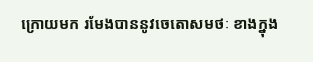ក្រោយមក រមែងបាននូវចេតោសមថៈ ខាងក្នុង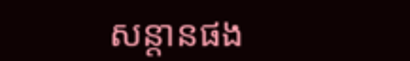សន្តានផង